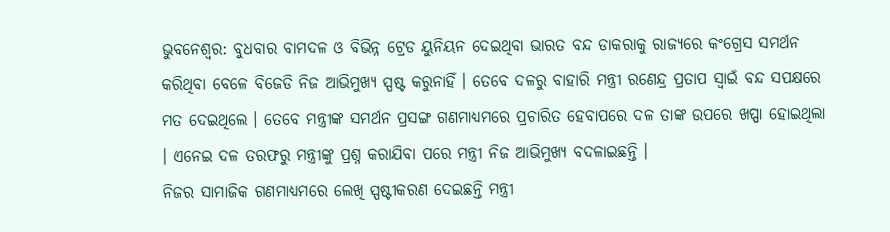ଭୁବନେଶ୍ବର: ବୁଧବାର ବାମଦଳ ଓ ବିଭିନ୍ନ ଟ୍ରେଡ ୟୁନିୟନ ଦେଇଥିବା ଭାରତ ବନ୍ଦ ଡାକରାକୁ ରାଜ୍ୟରେ କଂଗ୍ରେସ ସମର୍ଥନ କରିଥିବା ବେଳେ ବିଜେଡି ନିଜ ଆଭିମୁଖ୍ୟ ସ୍ପଷ୍ଟ କରୁନାହିଁ । ତେବେ ଦଳରୁ ବାହାରି ମନ୍ତ୍ରୀ ରଣେନ୍ଦ୍ର ପ୍ରତାପ ସ୍ବାଇଁ ବନ୍ଦ ସପକ୍ଷରେ ମତ ଦେଇଥିଲେ । ତେବେ ମନ୍ତ୍ରୀଙ୍କ ସମର୍ଥନ ପ୍ରସଙ୍ଗ ଗଣମାଧ୍ୟମରେ ପ୍ରଚାରିତ ହେବାପରେ ଦଳ ତାଙ୍କ ଉପରେ ଖପ୍ପା ହୋଇଥିଲା । ଏନେଇ ଦଳ ତରଫରୁ ମନ୍ତ୍ରୀଙ୍କୁ ପ୍ରଶ୍ନ କରାଯିବା ପରେ ମନ୍ତ୍ରୀ ନିଜ ଆଭିମୁଖ୍ୟ ବଦଳାଇଛନ୍ତି ।
ନିଜର ସାମାଜିକ ଗଣମାଧ୍ୟମରେ ଲେଖି ସ୍ପଷ୍ଟୀକରଣ ଦେଇଛନ୍ତି ମନ୍ତ୍ରୀ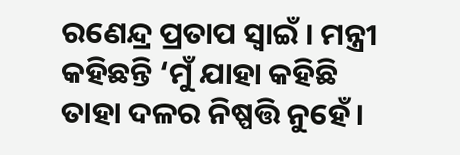ରଣେନ୍ଦ୍ର ପ୍ରତାପ ସ୍ବାଇଁ । ମନ୍ତ୍ରୀ କହିଛନ୍ତି ‘ମୁଁ ଯାହା କହିଛି ତାହା ଦଳର ନିଷ୍ପତ୍ତି ନୁହେଁ।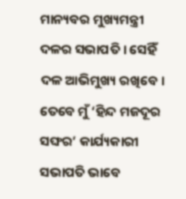ମାନ୍ୟବର ମୁଖ୍ୟମନ୍ତ୍ରୀ ଦଳର ସଭାପତି । ସେହିଁ ଦଳ ଆଭିମୁଖ୍ୟ ରଖିବେ। ତେବେ ମୁଁ ‘ହିନ୍ଦ ମଜଦୂର ସଙ୍ଘର’ କାର୍ଯ୍ୟକାରୀ ସଭାପତି ଭାବେ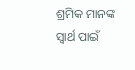ଶ୍ରମିକ ମାନଙ୍କ ସ୍ଵାର୍ଥ ପାଇଁ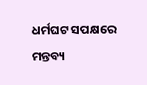ଧର୍ମଘଟ ସପକ୍ଷରେ ମନ୍ତବ୍ୟ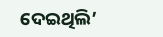ଦେଇଥିଲି’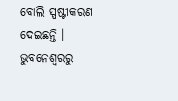ବୋଲି ସ୍ପଷ୍ଟୀକରଣ ଦେଇଛନ୍ତି ।
ଭୁବନେଶ୍ବରରୁ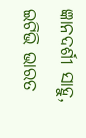ଜ୍ଞାନଦର୍ଶୀ ସାହୁ, ଇଟିଭି ଭାରତ